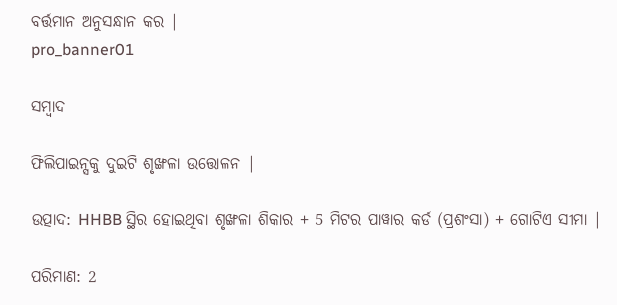ବର୍ତ୍ତମାନ ଅନୁସନ୍ଧାନ କର |
pro_banner01

ସମ୍ବାଦ

ଫିଲିପାଇନ୍ସକୁ ଦୁଇଟି ଶୃଙ୍ଖଳା ଉତ୍ତୋଳନ |

ଉତ୍ପାଦ: HHBB ସ୍ଥିର ହୋଇଥିବା ଶୃଙ୍ଖଳା ଶିକାର + 5 ମିଟର ପାୱାର କର୍ଡ (ପ୍ରଶଂସା) + ଗୋଟିଏ ସୀମା |

ପରିମାଣ: 2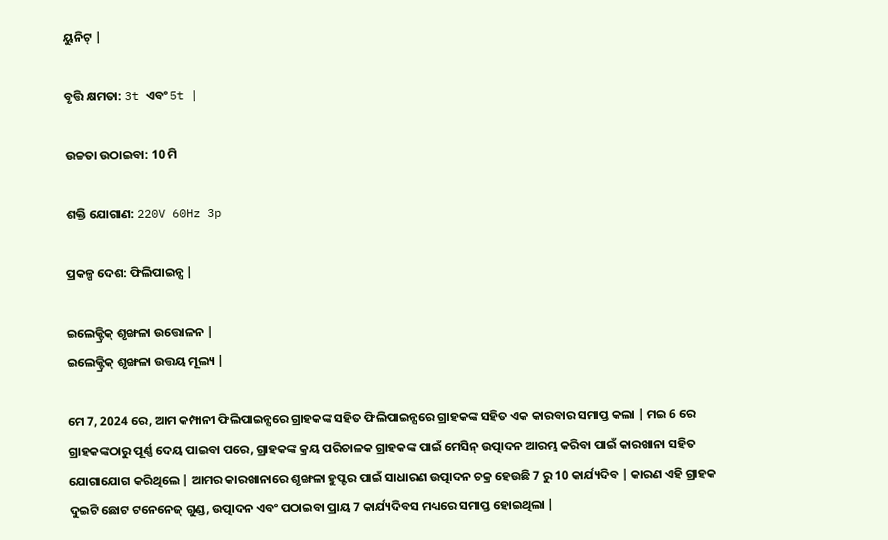ୟୁନିଟ୍ |

ବୃତ୍ତି କ୍ଷମତା: 3t ଏବଂ 5t |

ଉଚ୍ଚତା ଉଠାଇବା: 10 ମି

ଶକ୍ତି ଯୋଗାଣ: 220V 60Hz 3p

ପ୍ରକଳ୍ପ ଦେଶ: ଫିଲିପାଇନ୍ସ |

ଇଲେକ୍ଟ୍ରିକ୍ ଶୃଙ୍ଖଳା ଉତ୍ତୋଳନ |
ଇଲେକ୍ଟ୍ରିକ୍ ଶୃଙ୍ଖଳା ଉତ୍ତୟ ମୂଲ୍ୟ |

ମେ 7, 2024 ରେ, ଆମ କମ୍ପାନୀ ଫିଲିପାଇନ୍ସରେ ଗ୍ରାହକଙ୍କ ସହିତ ଫିଲିପାଇନ୍ସରେ ଗ୍ରାହକଙ୍କ ସହିତ ଏକ କାରବାର ସମାପ୍ତ କଲା | ମଇ 6 ରେ ଗ୍ରାହକଙ୍କଠାରୁ ପୂର୍ଣ୍ଣ ଦେୟ ପାଇବା ପରେ, ଗ୍ରାହକଙ୍କ କ୍ରୟ ପରିଚାଳକ ଗ୍ରାହକଙ୍କ ପାଇଁ ମେସିନ୍ ଉତ୍ପାଦନ ଆରମ୍ଭ କରିବା ପାଇଁ କାରଖାନା ସହିତ ଯୋଗାଯୋଗ କରିଥିଲେ | ଆମର କାରଖାନାରେ ଶୃଙ୍ଖଳା ହୁପ୍ଟର ପାଇଁ ସାଧାରଣ ଉତ୍ପାଦନ ଚକ୍ର ହେଉଛି 7 ରୁ 10 କାର୍ଯ୍ୟଦିବ | କାରଣ ଏହି ଗ୍ରାହକ ଦୁଇଟି ଛୋଟ ଟନେନେଜ୍ ଗୁଣ୍ଡ, ଉତ୍ପାଦନ ଏବଂ ପଠାଇବା ପ୍ରାୟ 7 କାର୍ଯ୍ୟଦିବସ ମଧ୍ୟରେ ସମାପ୍ତ ହୋଇଥିଲା |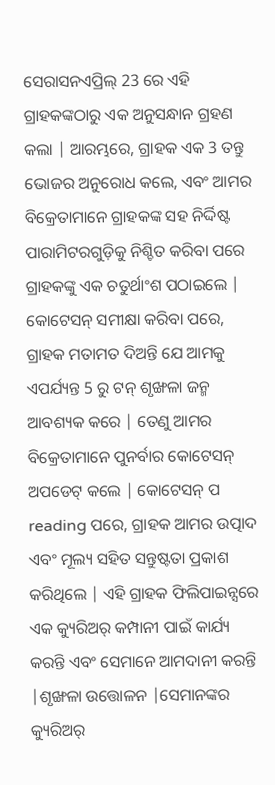ସେରାସନଏପ୍ରିଲ୍ 23 ରେ ଏହି ଗ୍ରାହକଙ୍କଠାରୁ ଏକ ଅନୁସନ୍ଧାନ ଗ୍ରହଣ କଲା | ଆରମ୍ଭରେ, ଗ୍ରାହକ ଏକ 3 ତନ୍ତୁ ଭୋଜର ଅନୁରୋଧ କଲେ, ଏବଂ ଆମର ବିକ୍ରେତାମାନେ ଗ୍ରାହକଙ୍କ ସହ ନିର୍ଦ୍ଦିଷ୍ଟ ପାରାମିଟରଗୁଡ଼ିକୁ ନିଶ୍ଚିତ କରିବା ପରେ ଗ୍ରାହକଙ୍କୁ ଏକ ଚତୁର୍ଥାଂଶ ପଠାଇଲେ | କୋଟେସନ୍ ସମୀକ୍ଷା କରିବା ପରେ, ଗ୍ରାହକ ମତାମତ ଦିଅନ୍ତି ଯେ ଆମକୁ ଏପର୍ଯ୍ୟନ୍ତ 5 ରୁ ଟନ୍ ଶୃଙ୍ଖଳା ଜନ୍ମ ଆବଶ୍ୟକ କରେ | ତେଣୁ ଆମର ବିକ୍ରେତାମାନେ ପୁନର୍ବାର କୋଟେସନ୍ ଅପଡେଟ୍ କଲେ | କୋଟେସନ୍ ପ reading ପରେ, ଗ୍ରାହକ ଆମର ଉତ୍ପାଦ ଏବଂ ମୂଲ୍ୟ ସହିତ ସନ୍ତୁଷ୍ଟତା ପ୍ରକାଶ କରିଥିଲେ | ଏହି ଗ୍ରାହକ ଫିଲିପାଇନ୍ସରେ ଏକ କ୍ୟୁରିଅର୍ କମ୍ପାନୀ ପାଇଁ କାର୍ଯ୍ୟ କରନ୍ତି ଏବଂ ସେମାନେ ଆମଦାନୀ କରନ୍ତି |ଶୃଙ୍ଖଳା ଉତ୍ତୋଳନ |ସେମାନଙ୍କର କ୍ୟୁରିଅର୍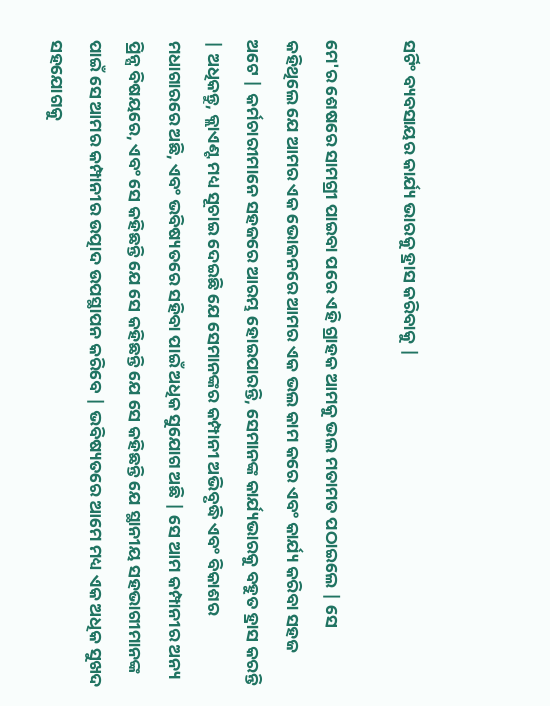ସର୍ଟିଂ ବ୍ୟବସାୟର କାର୍ଯ୍ୟ ଭାରକୁ ହ୍ରାସ କରିବାକୁ |

ମେ'ର ଶେଷରେ ସାମଗ୍ରୀ ପାଇବା ପରେ ଏହି ଗ୍ରାହକ ଆମକୁ ଭଲ ମତାମତ ପଠାଇଲେ | ସେ କହିଥିଲେ ଯେ ଆମର ଏକ ଭୋଜନରେ ଆମର ଏକ ଭଲ କାମ କରେ ଏବଂ କାର୍ଯ୍ୟ କରିବା ସହଜ ଅଟେ | କର୍ମଚାରୀମାନେ ସହଜରେ ଆରମ୍ଭ ହୋଇପାରନ୍ତି, ସେମାନଙ୍କ କାର୍ଯ୍ୟଭାରକୁ ବହୁତ ହ୍ରାସ କରନ୍ତି | ଅଧିକନ୍ତୁ, କ୍ଲାଏଣ୍ଟ ମଧ୍ୟ ସୂଚାଇ ଦେଇଛି ଯେ ସେମାନଙ୍କର କମ୍ପାନୀ ଅଭିବୃଦ୍ଧି ଏବଂ ବିକାଶର ମଧାଗାରରେ ଅଛି, ଏବଂ ଭବିଷ୍ୟତରେ ସହିବା ପାଇଁ ଅଧିକ ସୁଯୋଗ ଅଛି | ସେ ଆମ କମ୍ପାନୀର ଅନ୍ୟ ପ୍ରିନ୍ସ ବିଷୟରେ, ଏବଂ ସେ କହିଛନ୍ତି ଯେ ସେ କହିଛନ୍ତି ଯେ ସେ କହିଛନ୍ତି ଯେ ସ୍ଥାନୀୟ ସହଭାଗୀମାନଙ୍କ ପାଇଁ ସେ ଆମର କମ୍ପାନୀର ଉତ୍ପାଦ ଉପସ୍ଥାପନ କରିବେ | ଭବିଷ୍ୟତରେ ଆମେ ମଧ୍ୟ ଏକ ଅଧିକ ସୁଖଦ ସହଯୋଗକୁ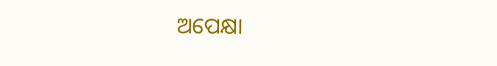ଅପେକ୍ଷା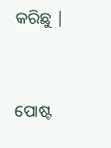କରିଛୁ |


ପୋଷ୍ଟ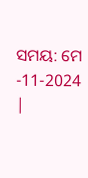ସମୟ: ମେ -11-2024 |